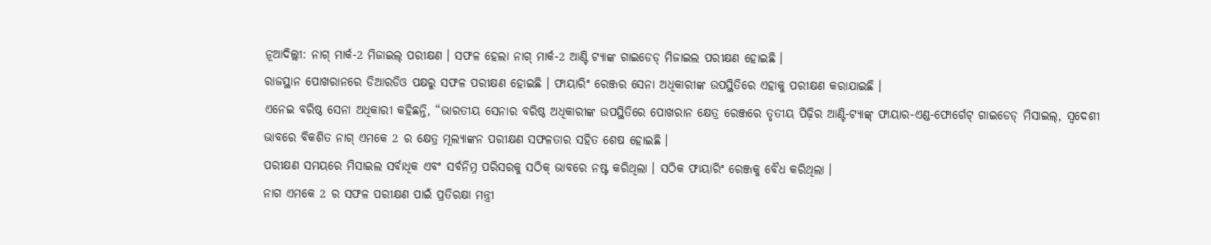ନୂଆଦିଲ୍ଲୀ: ନାଗ୍ ମାର୍କ-2 ମିଜାଇଲ୍ ପରୀକ୍ଷଣ । ସଫଳ ହେଲା ନାଗ୍ ମାର୍କ-2 ଆଣ୍ଟି ଟ୍ୟାଙ୍କ ଗାଇଡେଡ୍ ମିଜାଇଲ ପରୀକ୍ଷଣ ହୋଇଛି ।
ରାଜସ୍ଥାନ ପୋଖରାନରେ ଡିଆରଡିଓ ପକ୍ଷରୁ ସଫଳ ପରୀକ୍ଷଣ ହୋଇଛି । ଫାୟାରିଂ ରେଞ୍ଜର ସେନା ଅଧିକାରୀଙ୍କ ଉପସ୍ଥିତିରେ ଏହାକୁ ପରୀକ୍ଷଣ କରାଯାଇଛି ।
ଏନେଇ ବରିଷ୍ଠ ସେନା ଅଧିକାରୀ କହିଛନ୍ତି, “ଭାରତୀୟ ସେନାର ବରିଷ୍ଠ ଅଧିକାରୀଙ୍କ ଉପସ୍ଥିତିରେ ପୋଖରାନ କ୍ଷେତ୍ର ରେଞ୍ଜରେ ତୃତୀୟ ପିଢ଼ିର ଆଣ୍ଟି-ଟ୍ୟାଙ୍କ୍ ଫାୟାର-ଏଣ୍ଡ-ଫୋର୍ଗେଟ୍ ଗାଇଡେଡ୍ ମିସାଇଲ୍, ସ୍ୱଦେଶୀ ଭାବରେ ବିକଶିତ ନାଗ୍ ଏମକେ 2 ର କ୍ଷେତ୍ର ମୂଲ୍ୟାଙ୍କନ ପରୀକ୍ଷଣ ସଫଳତାର ସହିତ ଶେଷ ହୋଇଛି ।
ପରୀକ୍ଷଣ ସମୟରେ ମିସାଇଲ ସର୍ବାଧିକ ଏବଂ ସର୍ବନିମ୍ନ ପରିସରକୁ ସଠିକ୍ ଭାବରେ ନଷ୍ଟ କରିଥିଲା । ସଠିକ ଫାୟାରିଂ ରେଞ୍ଜକୁ ବୈଧ କରିଥିଲା ।
ନାଗ ଏମକେ 2 ର ସଫଳ ପରୀକ୍ଷଣ ପାଇଁ ପ୍ରତିରକ୍ଷା ମନ୍ତ୍ରୀ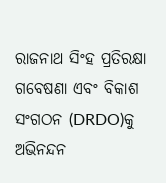ରାଜନାଥ ସିଂହ ପ୍ରତିରକ୍ଷା ଗବେଷଣା ଏବଂ ବିକାଶ ସଂଗଠନ (DRDO)କୁ ଅଭିନନ୍ଦନ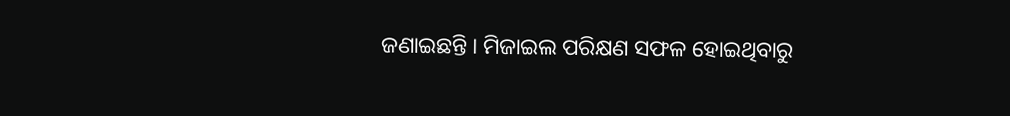ଜଣାଇଛନ୍ତି । ମିଜାଇଲ ପରିକ୍ଷଣ ସଫଳ ହୋଇଥିବାରୁ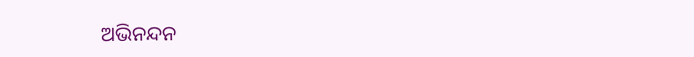ଅଭିନନ୍ଦନ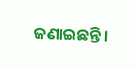ଜଣାଇଛନ୍ତି ।